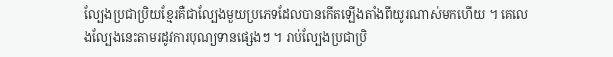ល្បែងប្រជាប្រិយខ្មែរគឺជាល្បែងមួយប្រភេទដែលបានកើតឡើងតាំងពីយូរណាស់មកហើយ ។ គេលេងល្បែងនេះតាមរដូវការបុណ្យទានផ្សេងៗ ។ រាប់ល្បែងប្រជាប្រិ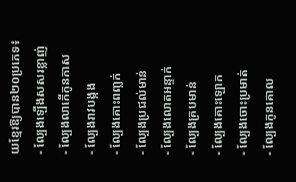យខ្មែរឱ្យបាន២០ប្រភេទ៖
- ល្បែងឡើងសសរខ្លាញ់
- ល្បែងលាកើកូនកាស
- ល្បែងរាវបង្កង
- ល្បែងគោះពញ្លក់
- ល្បែងប្រជល់មាន់
- ល្បែងលោតអន្ទាក់
- ល្បែងគ្របមាន់
- ល្បែងគោះឡោក
- ល្បែងចោះប្រមាត់
- ល្បែងកូនគោល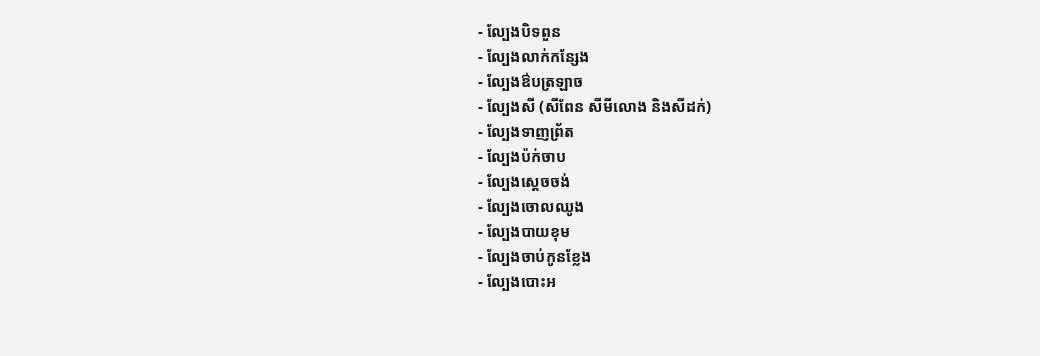- ល្បែងបិទពួន
- ល្បែងលាក់កន្សែង
- ល្បែងឳបត្រឡាច
- ល្បែងសី (សីពែន សីមីលោង និងសីដក់)
- ល្បែងទាញព្រ័ត
- ល្បែងប៉ក់ចាប
- ល្បែងស្តេចចង់
- ល្បែងចោលឈូង
- ល្បែងបាយខុម
- ល្បែងចាប់កូនខ្លែង
- ល្បែងបោះអ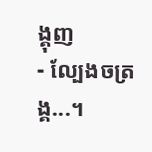ង្គុញ
- ល្បែងចត្រង្គ...។